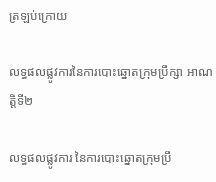ត្រឡប់ក្រោយ

លទ្ធផលផ្លូវការនៃការបោះឆ្នោតក្រុមប្រឹក្សា អាណត្តិទី២

លទ្ធផលផ្លូវការ នៃការបោះឆ្នោតក្រុមប្រឹ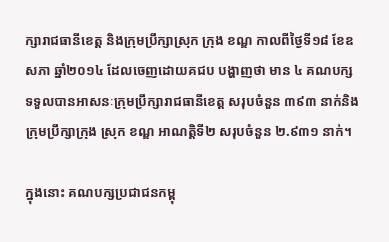ក្សារាជធានីខេត្ត និងក្រុមប្រឹក្សាស្រុក ក្រុង ខណ្ឌ កាលពីថ្ងៃទី១៨ ខែឧសភា ឆ្នាំ២០១៤ ដែលចេញដោយគជប បង្ហាញថា មាន ៤ គណបក្ស ទទួលបានអាសនៈក្រុមប្រឹក្សារាជធានីខេត្ត សរុបចំនួន ៣៩៣ នាក់និងក្រុមប្រឹក្សាក្រុង ស្រុក ខណ្ឌ អាណត្តិទី២ សរុបចំនួន ២.៩៣១ នាក់។

ក្នុងនោះ គណបក្សប្រជាជនកម្ពុ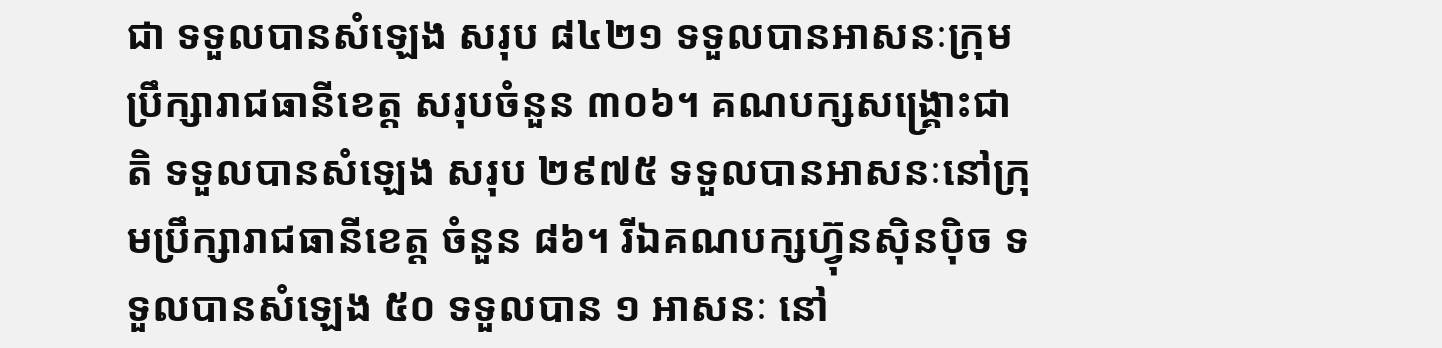ជា ទទួលបានសំឡេង សរុប ៨៤២១ ទទួលបានអាសនៈក្រុមប្រឹក្សារាជធានីខេត្ត សរុបចំនួន ៣០៦។ គណបក្សសង្គ្រោះជាតិ ទទួលបានសំឡេង សរុប ២៩៧៥ ទទួលបានអាសនៈនៅក្រុមប្រឹក្សារាជធានីខេត្ត ចំនួន ៨៦។ រីឯគណបក្សហ្វ៊ុនស៊ិនប៉ិច ទទួលបានសំឡេង ៥០ ទទួលបាន ១ អាសនៈ នៅ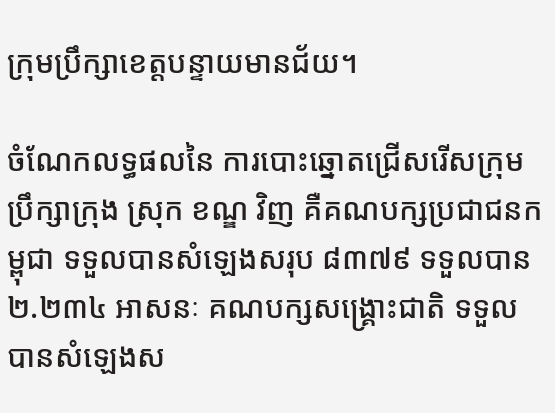ក្រុមប្រឹក្សាខេត្តបន្ទាយមានជ័យ។

ចំណែកលទ្ធផលនៃ ការបោះឆ្នោតជ្រើសរើសក្រុមប្រឹក្សាក្រុង ស្រុក ខណ្ឌ វិញ គឺគណបក្សប្រជាជនកម្ពុជា ទទួលបានសំឡេងសរុប ៨៣៧៩ ទទួលបាន ២.២៣៤ អាសនៈ គណបក្សសង្គ្រោះជាតិ ទទួលបានសំឡេងស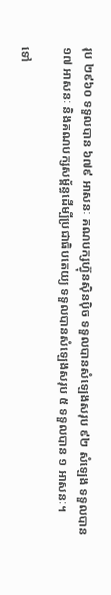រុប ២៩៦០ ទទួលបាន ៦៧៩ អាសនៈ គណបក្សហ្វ៊ុនស៊ិនប៉ិច ទទួលបានសំឡេងសរុប ៩២ សំឡេង ទទួលបាន ១៧ អាសនៈ និងគណបក្សសម្ព័ន្ធដើម្បីប្រជាធិបតេយ្យ ទទួលបានសំឡេងសរុប ៥ ទទួលបាន ១ អាសនៈ។

ទៅ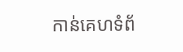កាន់គេហទំព័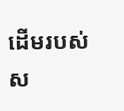ដើមរបស់ស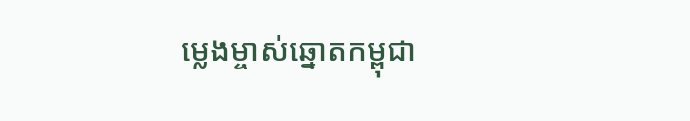ម្លេងម្ចាស់ឆ្នោតកម្ពុជា